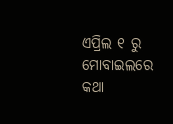ଏପ୍ରିଲ ୧ ରୁ ମୋବାଇଲରେ କଥା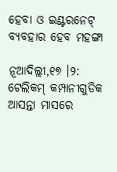ହେବା ଓ ଇଣ୍ଟରନେଟ୍ ବ୍ୟବହାର ହେବ ମହଙ୍ଗା

ନୂଆଦିଲ୍ଲୀ,୧୭ ।୨: ଟେଲିକମ୍ କମ୍ପାନୀଗୁଡିକ ଆସନ୍ତା ମାସରେ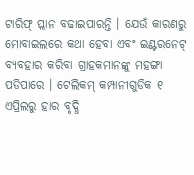ଟାରିଫ୍ ପ୍ଲାନ ବଢାଇପାରନ୍ତି । ଯେଉଁ କାରଣରୁ ମୋବାଇଲରେ କଥା ହେବା ଏବଂ ଇଣ୍ଟରନେଟ୍ ବ୍ୟବହାର କରିବା ଗ୍ରାହକମାନଙ୍କୁ ମହଙ୍ଗା ପଡିପାରେ । ଟେଲିକମ୍ କମ୍ପାନୀଗୁଡିକ ୧ ଏପ୍ରିଲରୁ ହାର ବୃଦ୍ଧି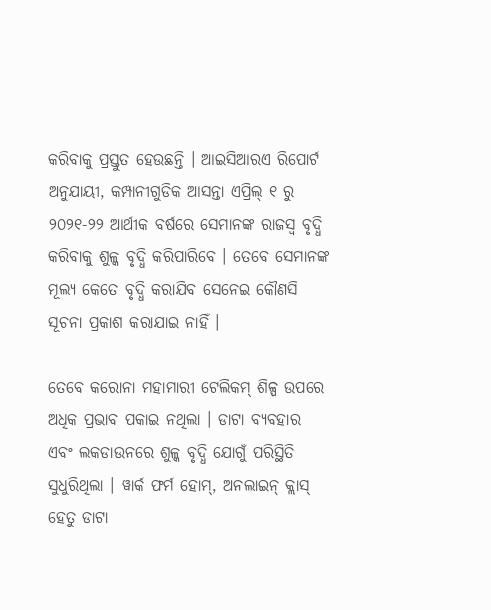କରିବାକୁ ପ୍ରସ୍ତୁତ ହେଉଛନ୍ତି । ଆଇସିଆରଏ ରିପୋର୍ଟ ଅନୁଯାୟୀ, କମ୍ପାନୀଗୁଡିକ ଆସନ୍ତା ଏପ୍ରିଲ୍ ୧ ରୁ ୨୦୨୧-୨୨ ଆର୍ଥୀକ ବର୍ଷରେ ସେମାନଙ୍କ ରାଜସ୍ୱ ବୃଦ୍ଧି କରିବାକୁ ଶୁଳ୍କ ବୃଦ୍ଧି କରିପାରିବେ । ତେବେ ସେମାନଙ୍କ ମୂଲ୍ୟ କେତେ ବୃଦ୍ଧି କରାଯିବ ସେନେଇ କୌଣସି ସୂଚନା ପ୍ରକାଶ କରାଯାଇ ନାହିଁ ।

ତେବେ କରୋନା ମହାମାରୀ ଟେଲିକମ୍ ଶିଳ୍ପ ଉପରେ ଅଧିକ ପ୍ରଭାବ ପକାଇ ନଥିଲା । ଡାଟା ବ୍ୟବହାର ଏବଂ ଲକଡାଉନରେ ଶୁଳ୍କ ବୃଦ୍ଧି ଯୋଗୁଁ ପରିସ୍ଥିତି ସୁଧୁରିଥିଲା । ୱାର୍କ ଫର୍ମ ହୋମ୍, ଅନଲାଇନ୍ କ୍ଲାସ୍ ହେତୁ ଡାଟା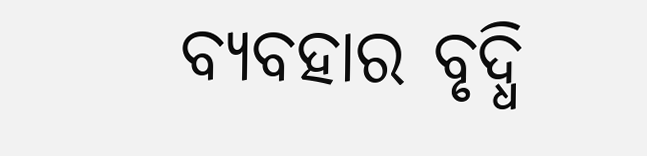ବ୍ୟବହାର ବୃଦ୍ଧି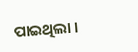ପାଇଥିଲା ।